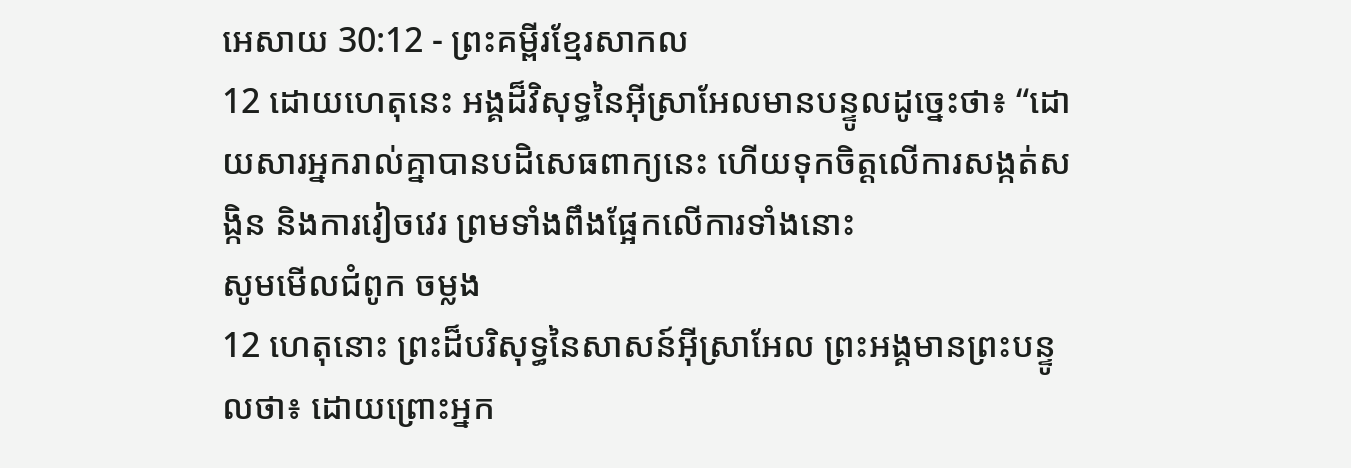អេសាយ 30:12 - ព្រះគម្ពីរខ្មែរសាកល
12 ដោយហេតុនេះ អង្គដ៏វិសុទ្ធនៃអ៊ីស្រាអែលមានបន្ទូលដូច្នេះថា៖ “ដោយសារអ្នករាល់គ្នាបានបដិសេធពាក្យនេះ ហើយទុកចិត្តលើការសង្កត់សង្កិន និងការវៀចវេរ ព្រមទាំងពឹងផ្អែកលើការទាំងនោះ
សូមមើលជំពូក ចម្លង
12 ហេតុនោះ ព្រះដ៏បរិសុទ្ធនៃសាសន៍អ៊ីស្រាអែល ព្រះអង្គមានព្រះបន្ទូលថា៖ ដោយព្រោះអ្នក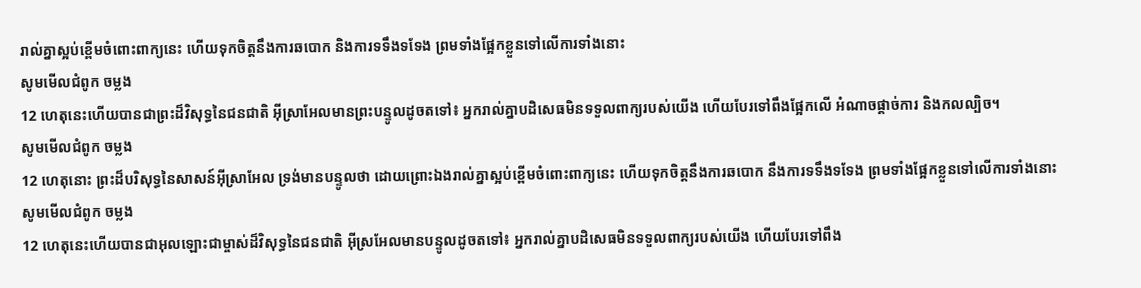រាល់គ្នាស្អប់ខ្ពើមចំពោះពាក្យនេះ ហើយទុកចិត្តនឹងការឆបោក និងការទទឹងទទែង ព្រមទាំងផ្អែកខ្លួនទៅលើការទាំងនោះ
សូមមើលជំពូក ចម្លង
12 ហេតុនេះហើយបានជាព្រះដ៏វិសុទ្ធនៃជនជាតិ អ៊ីស្រាអែលមានព្រះបន្ទូលដូចតទៅ៖ អ្នករាល់គ្នាបដិសេធមិនទទួលពាក្យរបស់យើង ហើយបែរទៅពឹងផ្អែកលើ អំណាចផ្ដាច់ការ និងកលល្បិច។
សូមមើលជំពូក ចម្លង
12 ហេតុនោះ ព្រះដ៏បរិសុទ្ធនៃសាសន៍អ៊ីស្រាអែល ទ្រង់មានបន្ទូលថា ដោយព្រោះឯងរាល់គ្នាស្អប់ខ្ពើមចំពោះពាក្យនេះ ហើយទុកចិត្តនឹងការឆបោក នឹងការទទឹងទទែង ព្រមទាំងផ្អែកខ្លួនទៅលើការទាំងនោះ
សូមមើលជំពូក ចម្លង
12 ហេតុនេះហើយបានជាអុលឡោះជាម្ចាស់ដ៏វិសុទ្ធនៃជនជាតិ អ៊ីស្រអែលមានបន្ទូលដូចតទៅ៖ អ្នករាល់គ្នាបដិសេធមិនទទួលពាក្យរបស់យើង ហើយបែរទៅពឹង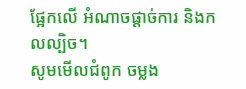ផ្អែកលើ អំណាចផ្ដាច់ការ និងកលល្បិច។
សូមមើលជំពូក ចម្លង